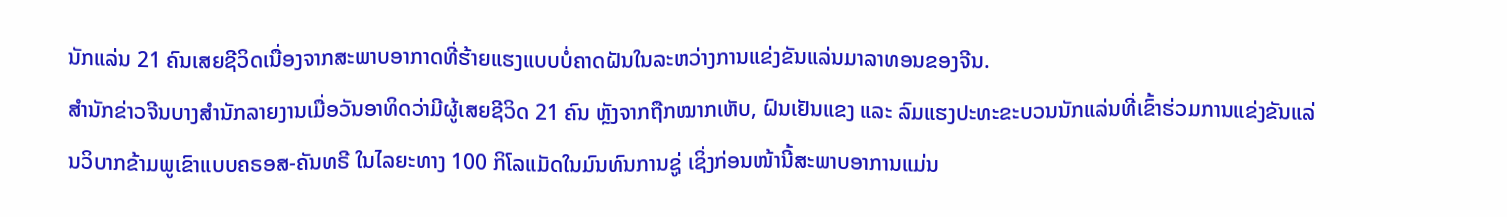ນັກແລ່ນ 21 ຄົນເສຍຊີວິດເນື່ອງຈາກສະພາບອາກາດທີ່ຮ້າຍແຮງແບບບໍ່ຄາດຝັນໃນລະຫວ່າງການແຂ່ງຂັນແລ່ນມາລາທອນຂອງຈີນ.
ສຳນັກຂ່າວຈີນບາງສຳນັກລາຍງານເມື່ອວັນອາທິດວ່າມີຜູ້ເສຍຊີວິດ 21 ຄົນ ຫຼັງຈາກຖືກໝາກເຫັບ, ຝົນເຢັນແຂງ ແລະ ລົມແຮງປະທະຂະບວນນັກແລ່ນທີ່ເຂົ້າຮ່ວມການແຂ່ງຂັນແລ່ນວິບາກຂ້າມພູເຂົາແບບຄຣອສ-ຄັນທຣີ ໃນໄລຍະທາງ 100 ກິໂລແມັດໃນມົນທົນການຊູ່ ເຊິ່ງກ່ອນໜ້ານີ້ສະພາບອາການແມ່ນ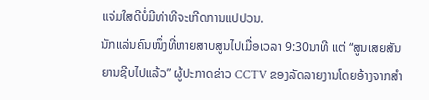ແຈ່ມໃສດີບໍ່ມີທ່າທີຈະເກີດການແປປວນ.
ນັກແລ່ນຄົນໜຶ່ງທີ່ຫາຍສາບສູນໄປເມື່ອເວລາ 9:30ນາທີ ແຕ່ “ສູນເສຍສັນຍານຊີບໄປແລ້ວ” ຜູ້ປະກາດຂ່າວ CCTV ຂອງລັດລາຍງານໂດຍອ້າງຈາກສຳ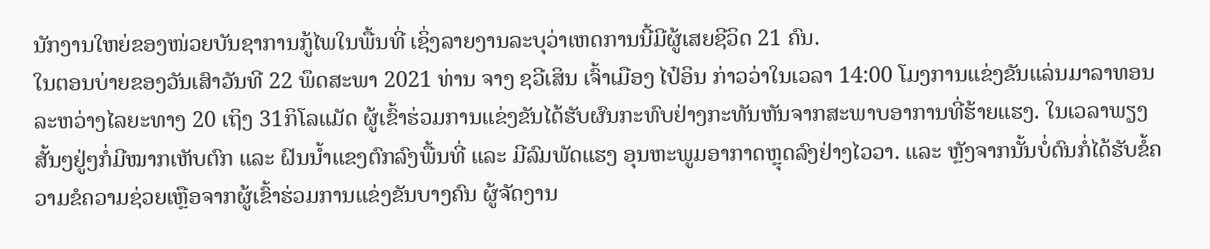ນັກງານໃຫຍ່ຂອງໜ່ວຍບັນຊາການກູ້ໄພໃນພື້ນທີ່ ເຊິ່ງລາຍງານລະບຸວ່າເຫດການນີ້ມີຜູ້ເສຍຊີວິດ 21 ຄົນ.
ໃນຕອນບ່າຍຂອງວັນເສົາວັນທີ 22 ພຶດສະພາ 2021 ທ່ານ ຈາງ ຊວີເສິນ ເຈົ້າເມືອງ ໄປ໋ອິນ ກ່າວວ່າໃນເວລາ 14:00 ໂມງການແຂ່ງຂັນແລ່ນມາລາທອນລະຫວ່າງໄລຍະທາງ 20 ເຖິງ 31ກິໂລແມັດ ຜູ້ເຂົ້າຮ່ວມການແຂ່ງຂັນໄດ້ຮັບຜົນກະທົບຢ່າງກະທັນຫັນຈາກສະພາບອາການທີ່ຮ້າຍແຮງ. ໃນເວລາພຽງສັ້ນໆຢູ່ໆກໍ່ມີໝາກເຫັບຕົກ ແລະ ຝົນນໍ້າແຂງຕົກລົງພື້ນທີ່ ແລະ ມີລົມພັດແຮງ ອຸນຫະພູມອາກາດຫຼຸດລົງຢ່າງໄວວາ. ແລະ ຫຼັງຈາກນັ້ນບໍ່ດົນກໍ່ໄດ້ຮັບຂໍ້ຄວາມຂໍຄວາມຊ່ວຍເຫຼືອຈາກຜູ້ເຂົ້າຮ່ວມການແຂ່ງຂັນບາງຄົນ ຜູ້ຈັດງານ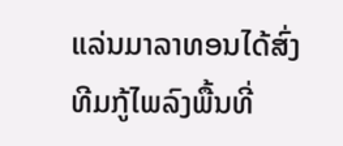ແລ່ນມາລາທອນໄດ້ສົ່ງທີມກູ້ໄພລົງພື້ນທີ່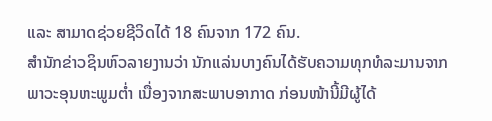ແລະ ສາມາດຊ່ວຍຊີວິດໄດ້ 18 ຄົນຈາກ 172 ຄົນ.
ສຳນັກຂ່າວຊິນຫົວລາຍງານວ່າ ນັກແລ່ນບາງຄົນໄດ້ຮັບຄວາມທຸກທໍລະມານຈາກພາວະອຸນຫະພູມຕໍ່າ ເນື່ອງຈາກສະພາບອາກາດ ກ່ອນໜ້ານີ້ມີຜູ້ໄດ້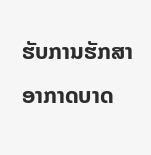ຮັບການຮັກສາອາກາດບາດ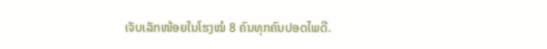ເຈັບເລັກໜ້ອຍໃນໂຮງໝໍ 8 ຄົນທຸກຄົນປອດໄພດີ.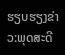ຮຽບຮຽງຂ່າວ:ພຸດສະດີ